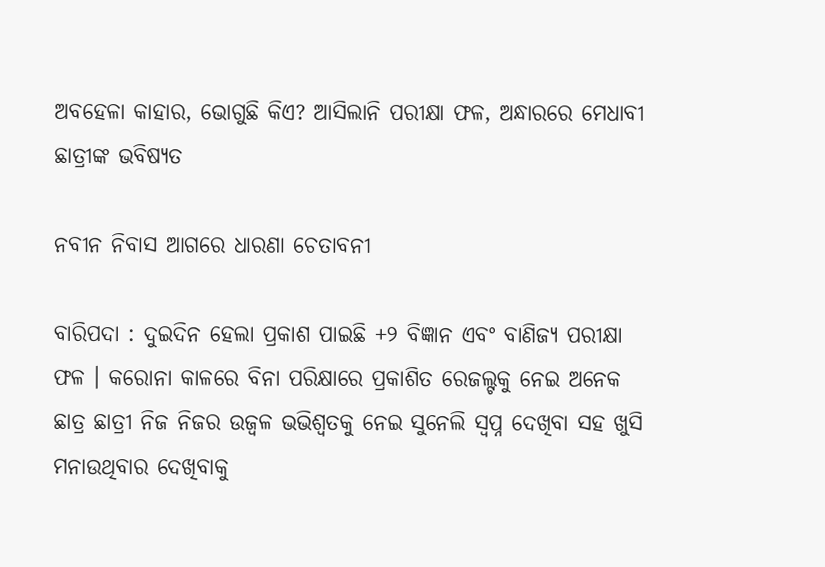ଅବହେଳା କାହାର, ଭୋଗୁଛି କିଏ? ଆସିଲାନି ପରୀକ୍ଷା ଫଳ, ଅନ୍ଧାରରେ ମେଧାବୀ ଛାତ୍ରୀଙ୍କ ଭବିଷ୍ୟତ

ନବୀନ ନିବାସ ଆଗରେ ଧାରଣା ଚେତାବନୀ

ବାରିପଦା : ଦୁଇଦିନ ହେଲା ପ୍ରକାଶ ପାଇଛି +୨ ବିଜ୍ଞାନ ଏବଂ ବାଣିଜ୍ୟ ପରୀକ୍ଷା ଫଳ । କରୋନା କାଳରେ ବିନା ପରିକ୍ଷାରେ ପ୍ରକାଶିତ ରେଜଲ୍ଟକୁ ନେଇ ଅନେକ ଛାତ୍ର ଛାତ୍ରୀ ନିଜ ନିଜର ଉଜ୍ୱଳ ଭଭିଶ୍ୱତକୁ ନେଇ ସୁନେଲି ସ୍ୱପ୍ନ ଦେଖିବା ସହ ଖୁସି ମନାଉଥିବାର ଦେଖିବାକୁ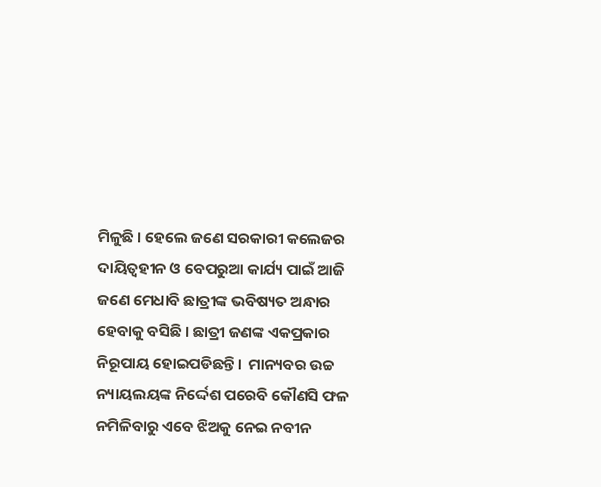ମିଳୁଛି । ହେଲେ ଜଣେ ସରକାରୀ କଲେଜର ଦାୟିତ୍ୱହୀନ ଓ ବେପରୁଆ କାର୍ଯ୍ୟ ପାଇଁ ଆଜି ଜଣେ ମେଧାବି ଛାତ୍ରୀଙ୍କ ଭବିଷ୍ୟତ ଅନ୍ଧାର ହେବାକୁ ବସିଛି । ଛାତ୍ରୀ ଜଣଙ୍କ ଏକପ୍ରକାର ନିରୂପାୟ ହୋଇପଡିଛନ୍ତି।  ମାନ୍ୟବର ଉଚ୍ଚ ନ୍ୟାୟଲୟଙ୍କ ନିର୍ଦ୍ଦେଶ ପରେବି କୌଣସି ଫଳ ନମିଳିବାରୁ ଏବେ ଝିଅକୁ ନେଇ ନବୀନ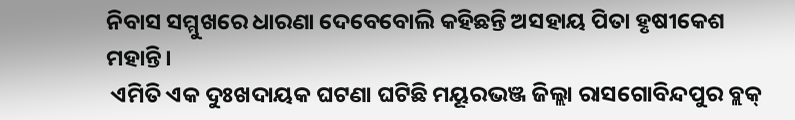ନିବାସ ସମ୍ମୁଖରେ ଧାରଣା ଦେବେବୋଲି କହିଛନ୍ତି ଅସହାୟ ପିତା ହୃଷୀକେଶ ମହାନ୍ତି।
 ଏମିତି ଏକ ଦୁଃଖଦାୟକ ଘଟଣା ଘଟିଛି ମୟୂରଭଞ୍ଜ ଜିଲ୍ଲା ରାସଗୋବିନ୍ଦପୁର ବ୍ଲକ୍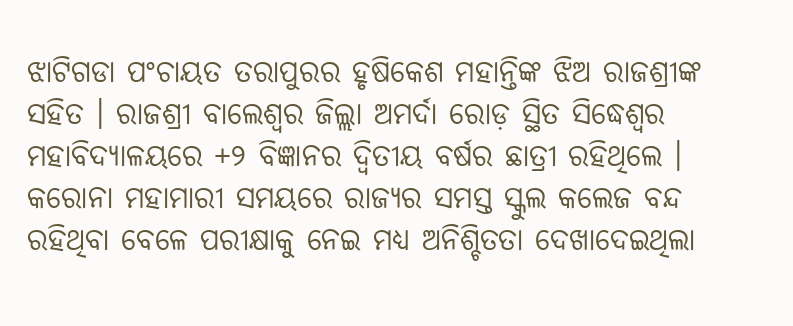ଝାଟିଗଡା ପଂଚାୟତ ତରାପୁରର ହୃଷିକେଶ ମହାନ୍ତିଙ୍କ ଝିଅ ରାଜଶ୍ରୀଙ୍କ ସହିତ । ରାଜଶ୍ରୀ ବାଲେଶ୍ୱର ଜିଲ୍ଲା ଅମର୍ଦା ରୋଡ଼ ସ୍ଥିତ ସିଦ୍ଧେଶ୍ୱର ମହାବିଦ୍ୟାଳୟରେ +୨ ବିଜ୍ଞାନର ଦ୍ଵିତୀୟ ବର୍ଷର ଛାତ୍ରୀ ରହିଥିଲେ । କରୋନା ମହାମାରୀ ସମୟରେ ରାଜ୍ୟର ସମସ୍ତ ସ୍କୁଲ କଲେଜ ବନ୍ଦ ରହିଥିବା ବେଳେ ପରୀକ୍ଷାକୁ ନେଇ ମଧ୍ୟ ଅନିଶ୍ଚିତତା ଦେଖାଦେଇଥିଲା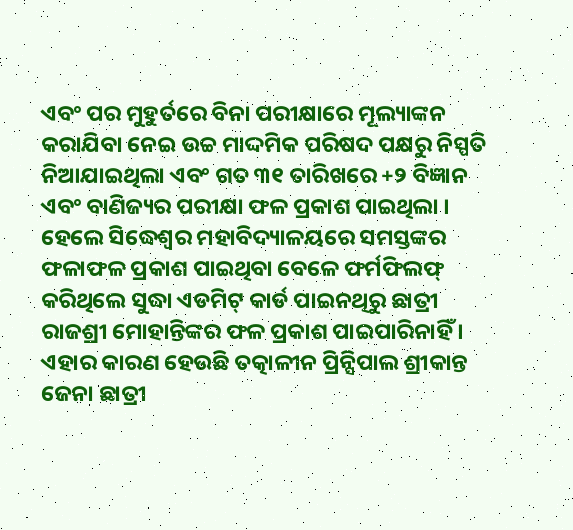ଏବଂ ପର ମୁହୁର୍ତରେ ବିନା ପରୀକ୍ଷାରେ ମୂଲ୍ୟାଙ୍କନ କରାଯିବା ନେଇ ଉଚ୍ଚ ମାଦ୍ଦମିକ ପରିଷଦ ପକ୍ଷରୁ ନିସ୍ପତି ନିଆଯାଇଥିଲା ଏବଂ ଗତ ୩୧ ତାରିଖରେ +୨ ବିଜ୍ଞାନ ଏବଂ ବାଣିଜ୍ୟର ପରୀକ୍ଷା ଫଳ ପ୍ରକାଶ ପାଇଥିଲା । ହେଲେ ସିଦ୍ଧେଶ୍ୱର ମହାବିଦ୍ୟାଳୟରେ ସମସ୍ତଙ୍କର ଫଳାଫଳ ପ୍ରକାଶ ପାଇଥିବା ବେଳେ ଫର୍ମଫିଲଫ୍ କରିଥିଲେ ସୁଦ୍ଧା ଏଡମିଟ୍ କାର୍ଡ ପାଇନଥିରୁ ଛାତ୍ରୀ ରାଜଶ୍ରୀ ମୋହାନ୍ତିଙ୍କର ଫଳ ପ୍ରକାଶ ପାଇପାରିନାହିଁ । ଏହାର କାରଣ ହେଉଛି ତତ୍କାଳୀନ ପ୍ରିନ୍ସିପାଲ ଶ୍ରୀକାନ୍ତ ଜେନା ଛାତ୍ରୀ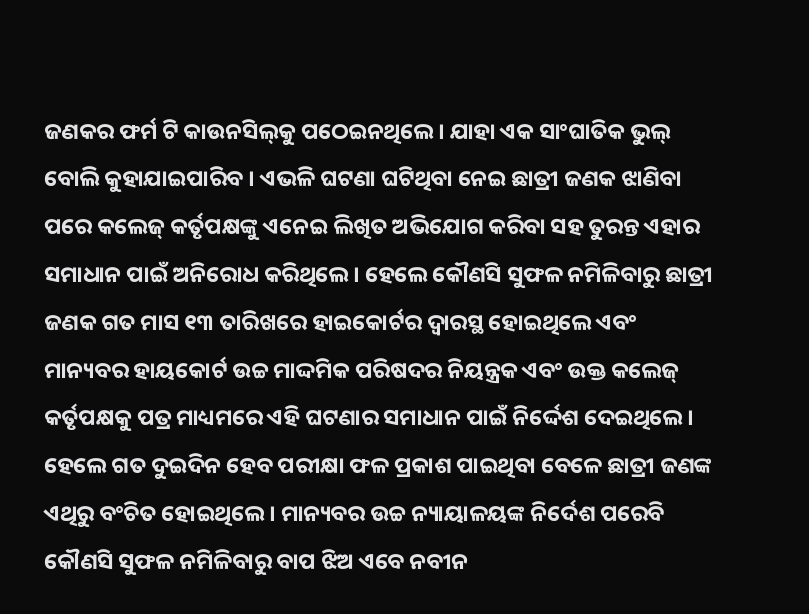ଜଣକର ଫର୍ମ ଟି କାଉନସିଲ୍‌କୁ ପଠେଇନଥିଲେ । ଯାହା ଏକ ସାଂଘାତିକ ଭୁଲ୍ ବୋଲି କୁହାଯାଇପାରିବ । ଏଭଳି ଘଟଣା ଘଟିଥିବା ନେଇ ଛାତ୍ରୀ ଜଣକ ଝାଣିବା ପରେ କଲେଜ୍ କର୍ତୃପକ୍ଷଙ୍କୁ ଏନେଇ ଲିଖିତ ଅଭିଯୋଗ କରିବା ସହ ତୁରନ୍ତ ଏହାର ସମାଧାନ ପାଇଁ ଅନିରୋଧ କରିଥିଲେ । ହେଲେ କୌଣସି ସୁଫଳ ନମିଳିବାରୁ ଛାତ୍ରୀ ଜଣକ ଗତ ମାସ ୧୩ ତାରିଖରେ ହାଇକୋର୍ଟର ଦ୍ୱାରସ୍ଥ ହୋଇଥିଲେ ଏବଂ ମାନ୍ୟବର ହାୟକୋର୍ଟ ଉଚ୍ଚ ମାଦ୍ଦମିକ ପରିଷଦର ନିୟନ୍ତ୍ରକ ଏବଂ ଉକ୍ତ କଲେଜ୍ କର୍ତୃପକ୍ଷକୁ ପତ୍ର ମାଧ୍ୟମରେ ଏହି ଘଟଣାର ସମାଧାନ ପାଇଁ ନିର୍ଦ୍ଦେଶ ଦେଇଥିଲେ । ହେଲେ ଗତ ଦୁଇଦିନ ହେବ ପରୀକ୍ଷା ଫଳ ପ୍ରକାଶ ପାଇଥିବା ବେଳେ ଛାତ୍ରୀ ଜଣଙ୍କ ଏଥିରୁ ବଂଚିତ ହୋଇଥିଲେ । ମାନ୍ୟବର ଉଚ୍ଚ ନ୍ୟାୟାଳୟଙ୍କ ନିର୍ଦେଶ ପରେବି କୌଣସି ସୁଫଳ ନମିଳିବାରୁ ବାପ ଝିଅ ଏବେ ନବୀନ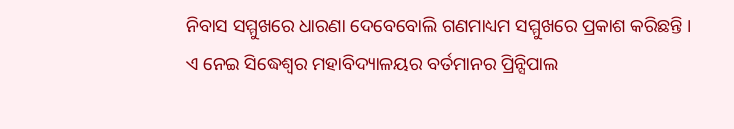ନିବାସ ସମ୍ମୁଖରେ ଧାରଣା ଦେବେବୋଲି ଗଣମାଧ୍ୟମ ସମ୍ମୁଖରେ ପ୍ରକାଶ କରିଛନ୍ତି ।
ଏ ନେଇ ସିଦ୍ଧେଶ୍ୱର ମହାବିଦ୍ୟାଳୟର ବର୍ତମାନର ପ୍ରିନ୍ସିପାଲ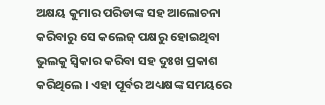ଅକ୍ଷୟ କୁମାର ପରିଡାଙ୍କ ସହ ଆଲୋଚନା କରିବାରୁ ସେ କଲେଜ୍ ପକ୍ଷରୁ ହୋଇଥିବା ଭୁଲକୁ ସ୍ୱିକାର କରିବା ସହ ଦୁଃଖ ପ୍ରକାଶ କରିଥିଲେ । ଏହା ପୂର୍ବର ଅଧ୍ୟକ୍ଷଙ୍କ ସମୟରେ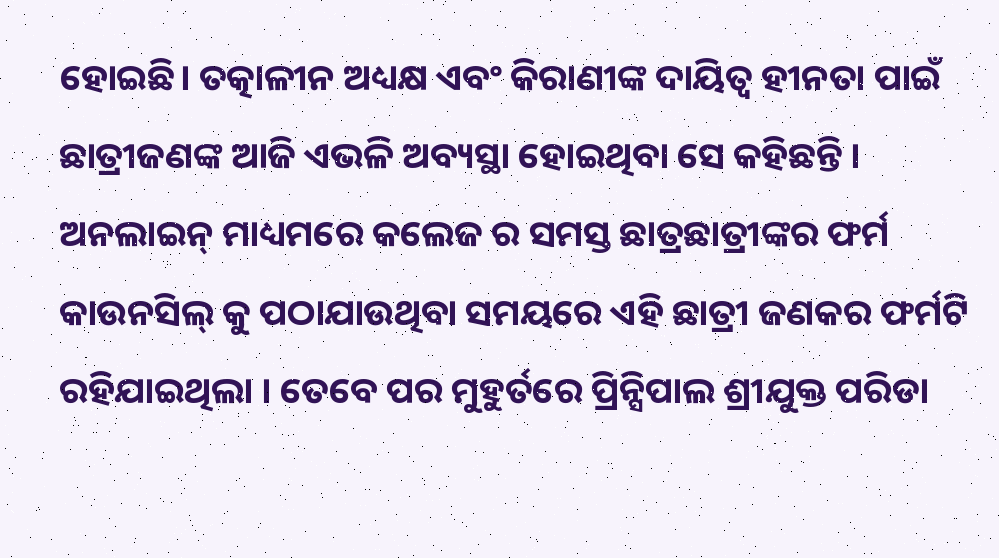ହୋଇଛି। ତତ୍କାଳୀନ ଅଧ୍ୟକ୍ଷ ଏବଂ କିରାଣୀଙ୍କ ଦାୟିତ୍ୱ ହୀନତା ପାଇଁ ଛାତ୍ରୀଜଣଙ୍କ ଆଜି ଏଭଳି ଅବ୍ୟସ୍ଥା ହୋଇଥିବା ସେ କହିଛନ୍ତି । ଅନଲାଇନ୍ ମାଧ୍ୟମରେ କଲେଜ ର ସମସ୍ତ ଛାତ୍ରଛାତ୍ରୀଙ୍କର ଫର୍ମ କାଉନସିଲ୍ କୁ ପଠାଯାଉଥିବା ସମୟରେ ଏହି ଛାତ୍ରୀ ଜଣକର ଫର୍ମଟି ରହିଯାଇଥିଲା । ତେବେ ପର ମୁହୁର୍ତରେ ପ୍ରିନ୍ସିପାଲ ଶ୍ରୀଯୁକ୍ତ ପରିଡା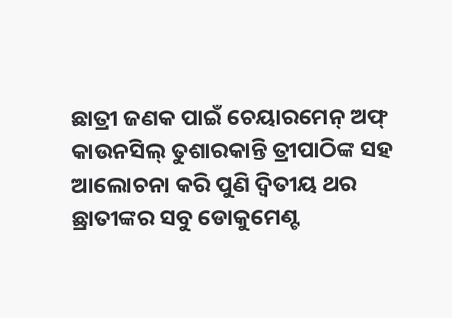ଛାତ୍ରୀ ଜଣକ ପାଇଁ ଚେୟାରମେନ୍ ଅଫ୍ କାଉନସିଲ୍ ତୁଶାରକାନ୍ତି ତ୍ରୀପାଠିଙ୍କ ସହ ଆଲୋଚନା କରି ପୁଣି ଦ୍ୱିତୀୟ ଥର ଛ୍ରାତୀଙ୍କର ସବୁ ଡୋକୁମେଣ୍ଟ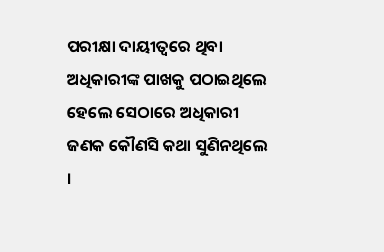ପରୀକ୍ଷା ଦାୟୀତ୍ୱରେ ଥିବା ଅଧିକାରୀଙ୍କ ପାଖକୁ ପଠାଇଥିଲେ ହେଲେ ସେଠାରେ ଅଧିକାରୀ ଜଣକ କୌଣସି କଥା ସୁଣିନଥିଲେ ।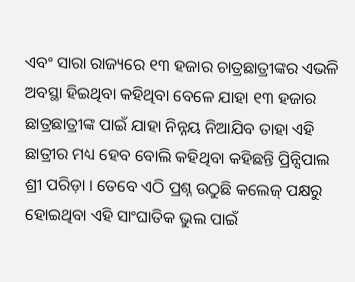ଏବଂ ସାରା ରାଜ୍ୟରେ ୧୩ ହଜାର ଚାତ୍ରଛାତ୍ରୀଙ୍କର ଏଭଳି ଅବସ୍ଥା ହିଇଥିବା କହିଥିବା ବେଳେ ଯାହା ୧୩ ହଜାର ଛାତ୍ରଛାତ୍ରୀଙ୍କ ପାଇଁ ଯାହା ନିନ୍ନୟ ନିଆଯିବ ତାହା ଏହି ଛାତ୍ରୀର ମଧ୍ୟ ହେବ ବୋଲି କହିଥିବା କହିଛନ୍ତି ପ୍ରିନ୍ସିପାଲ ଶ୍ରୀ ପରିଡ଼ା । ତେବେ ଏଠି ପ୍ରଶ୍ନ ଉଠୁଛି କଲେଜ୍ ପକ୍ଷରୁ ହୋଇଥିବା ଏହି ସାଂଘାତିକ ଭୁଲ ପାଇଁ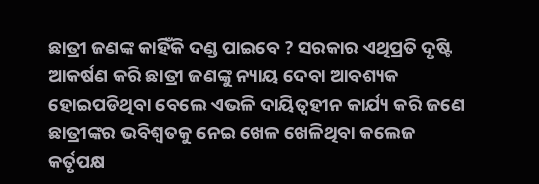ଛାତ୍ରୀ ଜଣଙ୍କ କାହିଁକି ଦଣ୍ଡ ପାଇବେ ? ସରକାର ଏଥିପ୍ରତି ଦୃଷ୍ଟି ଆକର୍ଷଣ କରି ଛାତ୍ରୀ ଜଣଙ୍କୁ ନ୍ୟାୟ ଦେବା ଆବଶ୍ୟକ ହୋଇପଡିଥିବା ବେଲେ ଏଭଳି ଦାୟିତ୍ୱହୀନ କାର୍ଯ୍ୟ କରି ଜଣେ ଛାତ୍ରୀଙ୍କର ଭବିଶ୍ୱତକୁ ନେଇ ଖେଳ ଖେଳିଥିବା କଲେଜ କର୍ତୃପକ୍ଷ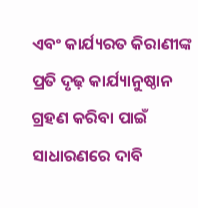ଏବଂ କାର୍ଯ୍ୟରତ କିରାଣୀଙ୍କ ପ୍ରତି ଦୃଢ଼ କାର୍ଯ୍ୟାନୁଷ୍ଠାନ ଗ୍ରହଣ କରିବା ପାଇଁ ସାଧାରଣରେ ଦାବି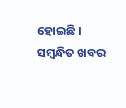ହୋଇଛି ।
ସମ୍ବନ୍ଧିତ ଖବର